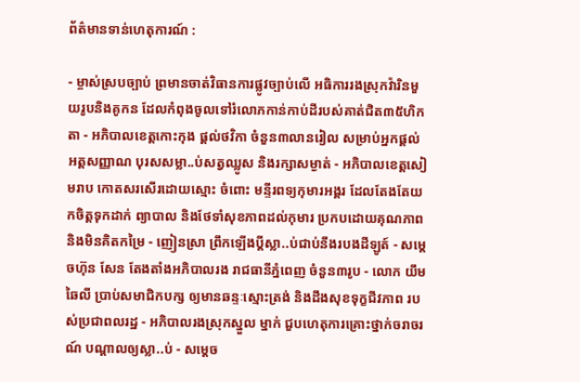ព័ត៌មានទាន់ហេតុការណ៍ :

- ម្ចាស់ស្របច្បាប់ ព្រមានចាត់វិធានការផ្លូវច្បាប់លើ អធិការរងស្រុកវ៉ារិនមួយរូបនិងគូកន ដែលកំពុងចូលទៅរំលោភកាន់កាប់ដីរបស់គាត់ជិត៣៥ហិកតា - អភិបាលខេត្តកោះកុង ផ្ដល់ថវិកា ចំនួន៣លានរៀល សម្រាប់អ្នកផ្ដល់អត្តសញ្ញាណ បុរសសម្លា..ប់សត្វឈ្លូស និងរក្សាសម្ងាត់ - អភិបាលខេត្តសៀមរាប កោតសរសើរដោយស្មោះ ចំពោះ មន្ទីរពទ្យកុមារអង្គរ ដែលតែងតែយកចិត្តទុកដាក់ ព្យាបាល និងថែទាំសុខភាពដល់កុមារ ប្រកបដោយគុណភាព និងមិនគិតកម្រៃ - ញៀនស្រា ព្រឹកឡើងប្ដីស្លា..ប់ជាប់នឹងរបងដីឡូត៍ - សម្តេចហ៊ុន សែន តែងតាំងអភិបាលរង រាជធានីភ្នំពេញ ចំនួន៣រូប - លោក យឹម ឆៃលី ប្រាប់សមាជិកបក្ស ឲ្យមានឆន្ទៈស្មោះត្រង់ និងដឹងសុខទុក្ខជីវភាព របស់ប្រជាពលរដ្ឋ - អភិបាលរងស្រុកស្នួល ម្នាក់ ជួបហេតុការគ្រោះថ្នាក់ចរាចរណ៍ បណ្ដាលឲ្យស្លា..ប់ - សម្ដេច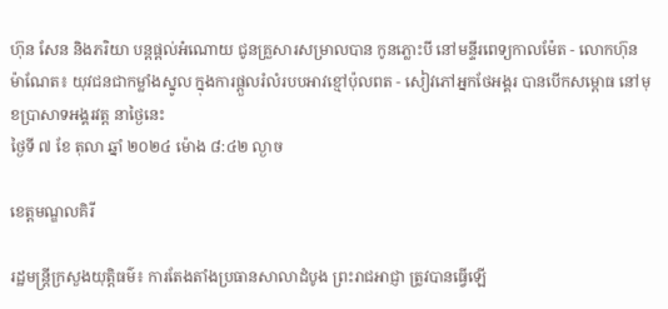ហ៊ុន សែន និងភរិយា បន្ដផ្ដល់អំណោយ ជូនគ្រួសារសម្រាលបាន កូនភ្លោះបី នៅមន្ទីរពេទ្យកាលម៉ែត - លោកហ៊ុន ម៉ាណែត៖ យុវជនជាកម្លាំងស្នូល ក្នុងការផ្តួលរំលំរបបអាវខ្មៅប៉ុលពត - សៀវភៅអ្នកថែអង្គរ បានបើកសម្ពោធ នៅមុខប្រាសាទអង្គរវត្ត នាថ្ងៃនេះ
ថ្ងៃទី ៧ ខែ តុលា ឆ្នាំ ២០២៤ ម៉ោង ៨:៤២ ល្ងាច

ខេត្តមណ្ឌលគិរី

រដ្ឋមន្ត្រីក្រសួងយុត្តិធម៌៖ ការតែងតាំងប្រធានសាលាដំបូង ព្រះរាជអាជ្ញា ត្រូវបានធ្វើឡើ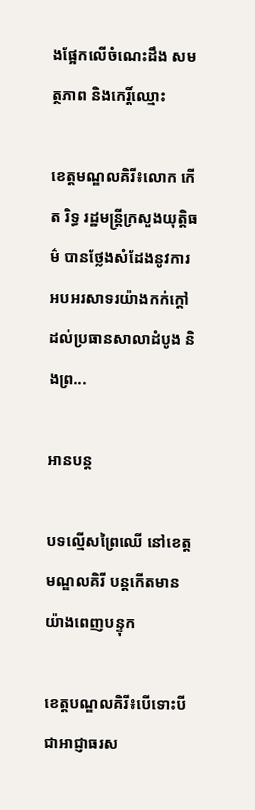ងផ្អែកលើចំណេះដឹង សមត្ថភាព និងកេរ្តិ៍ឈ្មោះ

ខេត្តមណ្ឌលគិរី៖លោក កើត រិទ្ធ រដ្ឋមន្ត្រីក្រសួងយុត្តិធម៌ បានថ្លែងសំដែងនូវការអបអរសាទរយ៉ាងកក់ក្តៅ ដល់ប្រធានសាលាដំបូង និងព្រ...

អានបន្ត

បទល្មើសព្រៃឈើ នៅខេត្តមណ្ឌលគិរី បន្តកើតមានយ៉ាងពេញបន្ទុក

ខេត្តបណ្ឌលគិរី៖បើទោះបីជាអាជ្ញាធរស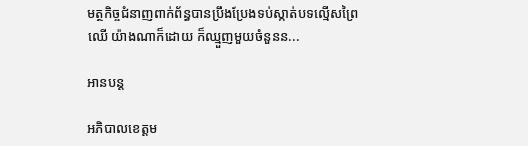មត្ថកិច្ចជំនាញពាក់ព័ន្ធបានប្រឹងប្រែងទប់ស្កាត់បទល្មើសព្រៃឈើ យ៉ាងណាក៏ដោយ ក៏ឈ្មួញមួយចំនួនន...

អានបន្ត

អភិបាលខេត្តម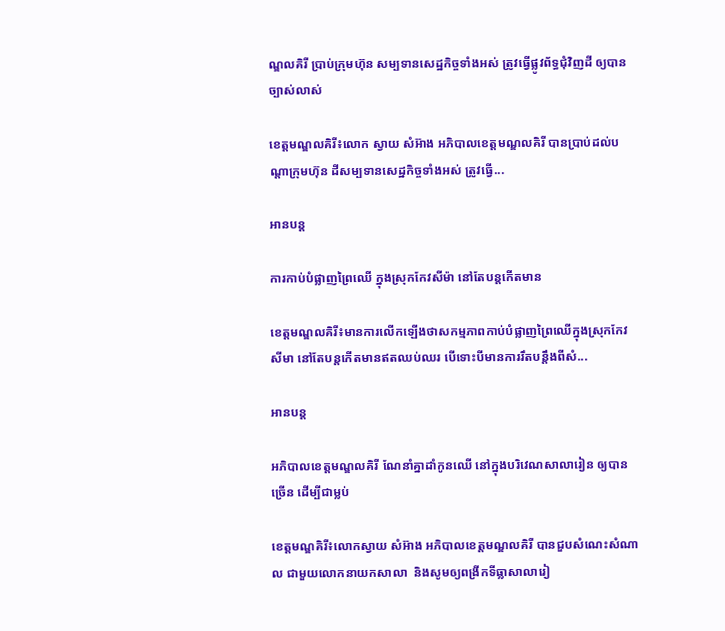ណ្ឌលគិរី ប្រាប់ក្រុមហ៊ុន សម្បទានសេដ្ឋកិច្ចទាំងអស់ ត្រូវធ្វើផ្លូវព័ទ្ធជុំវិញដី ឲ្យបានច្បាស់លាស់

ខេត្តមណ្ឌលគិរី៖លោក ស្វាយ សំអ៊ាង អភិបាលខេត្តមណ្ឌលគិរី បានប្រាប់ដល់បណ្តាក្រុមហ៊ុន ដីសម្បទានសេដ្ឋកិច្ចទាំងអស់ ត្រូវធ្វើ...

អានបន្ត

ការកាប់បំផ្លាញព្រៃឈើ ក្នុងស្រុកកែវសីម៉ា នៅតែបន្តកើតមាន

ខេត្តមណ្ឌលគិរី៖មានការលើកឡើងថាសកម្មភាពកាប់បំផ្លាញព្រៃឈើក្នុងស្រុកកែវសីមា នៅតែបន្តកើតមានឥតឈប់ឈរ បើទោះបីមានការរឹតបន្តឹងពីសំ...

អានបន្ត

អភិបាលខេត្តមណ្ឌលគិរី ណែនាំគ្នាដាំកូនឈើ នៅក្នុងបរិវេណសាលារៀន ឲ្យបានច្រើន ដើម្បីជាម្លប់

ខេត្តមណ្ឌគិរី៖លោកស្វាយ សំអ៊ាង អភិបាលខេត្តមណ្ឌលគិរី បានជួបសំណេះសំណាល ជាមួយលោកនាយកសាលា  និងសូមឲ្យពង្រីកទីធ្លាសាលារៀ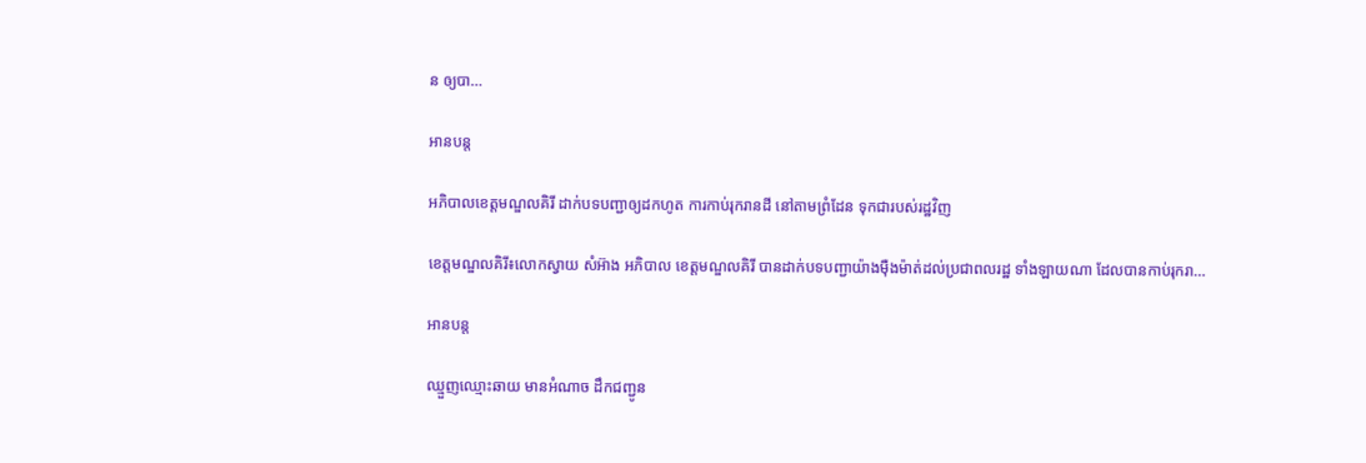ន ឲ្យបា...

អានបន្ត

អភិបាលខេត្តមណ្ឌលគិរី ដាក់បទបញ្ជាឲ្យដកហូត ការកាប់រុករានដី នៅតាមព្រំដែន ទុកជារបស់រដ្ឋវិញ

ខេត្តមណ្ឌលគិរី៖លោកស្វាយ សំអ៊ាង អភិបាល ខេត្តមណ្ឌលគិរី បានដាក់បទបញ្ជាយ៉ាងម៉ឺងម៉ាត់ដល់ប្រជាពលរដ្ឋ ទាំងឡាយណា ដែលបានកាប់រុករា...

អានបន្ត

ឈ្មួញឈ្មោះឆាយ មានអំណាច ដឹកជញ្ជូន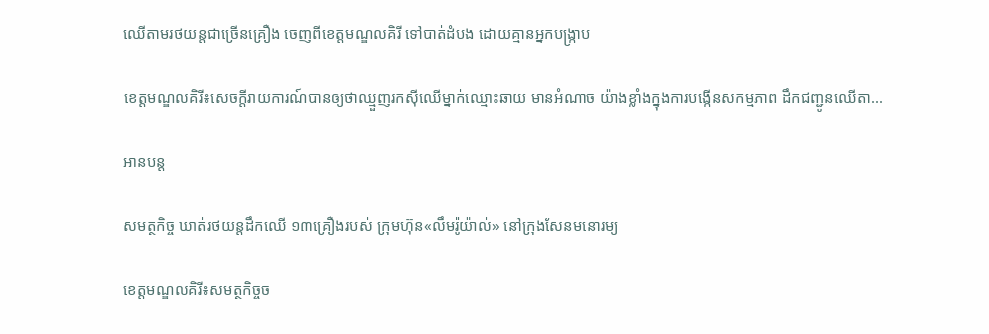ឈើតាមរថយន្តជាច្រើនគ្រឿង ចេញពីខេត្តមណ្ឌលគិរី ទៅបាត់ដំបង ដោយគ្មានអ្នកបង្ក្រាប

ខេត្តមណ្ឌលគិរី៖សេចក្ដីរាយការណ៍បានឲ្យថាឈ្មួញរកស៊ីឈើម្នាក់ឈ្មោះឆាយ មានអំណាច យ៉ាងខ្លាំងក្នុងការបង្កើនសកម្មភាព ដឹកជញ្ជូនឈើតា...

អានបន្ត

សមត្ថកិច្ច ឃាត់រថយន្តដឹកឈើ ១៣គ្រឿងរបស់ ក្រុមហ៊ុន«លឹមរ៉ូយ៉ាល់» នៅក្រុងសែនមនោរម្យ

ខេត្តមណ្ឌលគិរី៖សមត្ថកិច្ចច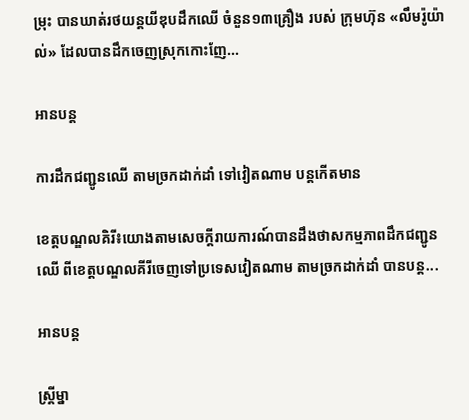ម្រុះ បានឃាត់រថយន្តយីឌុបដឹកឈើ ចំនួន១៣គ្រឿង របស់ ក្រុមហ៊ុន «លឹមរ៉ូយ៉ាល់» ដែលបានដឹកចេញស្រុកកោះញែ...

អានបន្ត

ការដឹកជញ្ជូនឈើ តាមច្រកដាក់ដាំ ទៅវៀតណាម បន្តកើតមាន

ខេត្តបណ្ឌលគិរី៖យោងតាមសេចក្ដីរាយការណ៍បានដឹងថាសកម្មភាពដឹកជញ្ជូនឈើ ពីខេត្តបណ្ឌលគីរីចេញទៅប្រទេសវៀតណាម តាមច្រកដាក់ដាំ បានបន្ត...

អានបន្ត

ស្ត្រីម្នា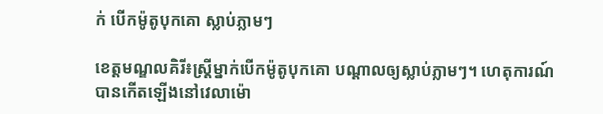ក់ បើកម៉ូតូបុកគោ ស្លាប់ភ្លាមៗ

ខេត្តមណ្ឌលគិរី៖ស្ត្រីម្នាក់បើកម៉ូតូបុកគោ បណ្ដាលឲ្យស្លាប់ភ្លាមៗ។ ហេតុការណ៍បានកើតឡើងនៅវេលាម៉ោ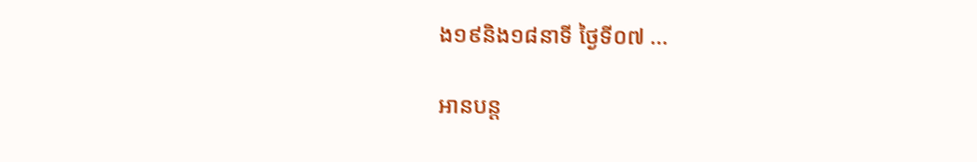ង១៩និង១៨នាទី ថ្ងៃទី០៧ ...

អានបន្ត